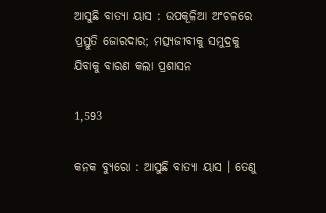ଆସୁଛି ବାତ୍ୟା ୟାସ : ଉପକୂଳିଆ ଅଂଚଳରେ ପ୍ରସ୍ତୁତି ଜୋରଦାର; ମତ୍ସ୍ୟଜୀବୀକୁ ସମୁଦ୍ରକୁ ଯିବାକୁ ବାରଣ କଲା ପ୍ରଶାସନ

1,593

କନକ ବ୍ୟୁରୋ : ଆସୁଛି ବାତ୍ୟା ୟାସ । ତେଣୁ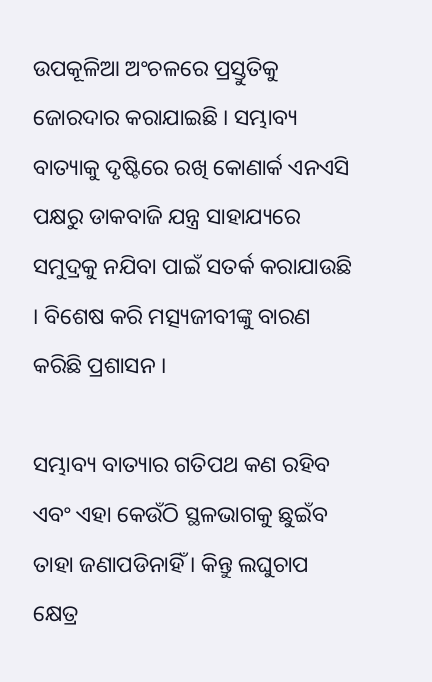ଉପକୂଳିଆ ଅଂଚଳରେ ପ୍ରସ୍ତୁତିକୁ ଜୋରଦାର କରାଯାଇଛି । ସମ୍ଭାବ୍ୟ ବାତ୍ୟାକୁ ଦୃଷ୍ଟିରେ ରଖି କୋଣାର୍କ ଏନଏସି ପକ୍ଷରୁ ଡାକବାଜି ଯନ୍ତ୍ର ସାହାଯ୍ୟରେ ସମୁଦ୍ରକୁ ନଯିବା ପାଇଁ ସତର୍କ କରାଯାଉଛି । ବିଶେଷ କରି ମତ୍ସ୍ୟଜୀବୀଙ୍କୁ ବାରଣ କରିଛି ପ୍ରଶାସନ ।

ସମ୍ଭାବ୍ୟ ବାତ୍ୟାର ଗତିପଥ କଣ ରହିବ ଏବଂ ଏହା କେଉଁଠି ସ୍ଥଳଭାଗକୁ ଛୁଇଁବ ତାହା ଜଣାପଡିନାହିଁ । କିନ୍ତୁ ଲଘୁଚାପ କ୍ଷେତ୍ର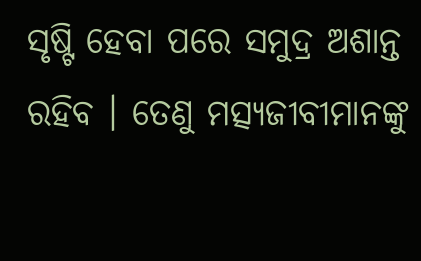ସୃଷ୍ଟି ହେବା ପରେ ସମୁଦ୍ର ଅଶାନ୍ତ ରହିବ । ତେଣୁ ମତ୍ସ୍ୟଜୀବୀମାନଙ୍କୁ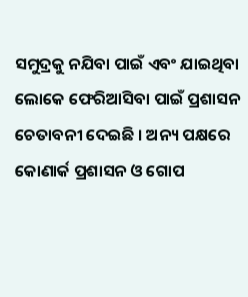ସମୁଦ୍ରକୁ ନଯିବା ପାଇଁ ଏବଂ ଯାଇଥିବା ଲୋକେ ଫେରିଆସିବା ପାଇଁ ପ୍ରଶାସନ ଚେତାବନୀ ଦେଇଛି । ଅନ୍ୟ ପକ୍ଷରେ କୋଣାର୍କ ପ୍ରଶାସନ ଓ ଗୋପ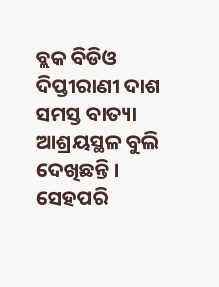ବ୍ଲକ ବିଡିଓ ଦିପ୍ତୀରାଣୀ ଦାଶ ସମସ୍ତ ବାତ୍ୟା ଆଶ୍ରୟସ୍ଥଳ ବୁଲି ଦେଖିଛନ୍ତି । ସେହପରି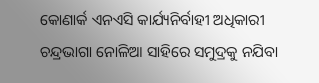କୋଣାର୍କ ଏନଏସି କାର୍ଯ୍ୟନିର୍ବାହୀ ଅଧିକାରୀ ଚନ୍ଦ୍ରଭାଗା ନୋଳିଆ ସାହିରେ ସମୁଦ୍ରକୁ ନଯିବା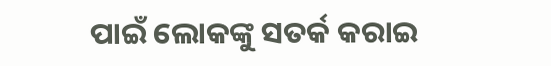ପାଇଁ ଲୋକଙ୍କୁ ସତର୍କ କରାଇ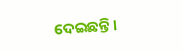ଦେଇଛନ୍ତି ।